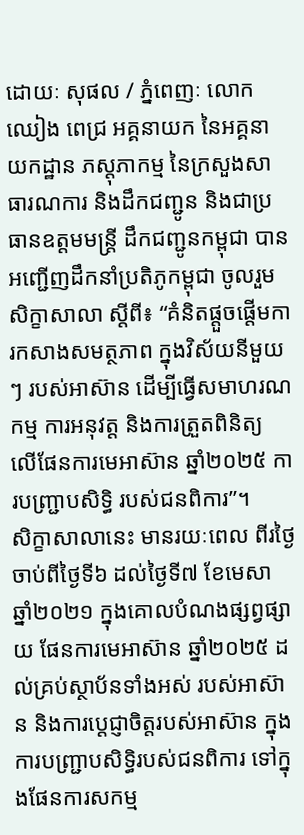ដោយៈ សុផល / ភ្នំពេញៈ លោក ឈៀង ពេជ្រ អគ្គនាយក នៃអគ្គនាយកដ្ឋាន ភស្តុភាកម្ម នៃក្រសួងសាធារណការ និងដឹកជញ្ជូន និងជាប្រធានឧត្តមមន្ត្រី ដឹកជញ្ជូនកម្ពុជា បានអញ្ជើញដឹកនាំប្រតិភូកម្ពុជា ចូលរួមសិក្ខាសាលា ស្តីពី៖ “គំនិតផ្តួចផ្តើមការកសាងសមត្ថភាព ក្នុងវិស័យនីមួយៗ របស់អាស៊ាន ដើម្បីធ្វើសមាហរណកម្ម ការអនុវត្ត និងការត្រួតពិនិត្យ លើផែនការមេអាស៊ាន ឆ្នាំ២០២៥ ការបញ្ជ្រាបសិទ្ធិ របស់ជនពិការ”។
សិក្ខាសាលានេះ មានរយៈពេល ពីរថ្ងៃ ចាប់ពីថ្ងៃទី៦ ដល់ថ្ងៃទី៧ ខែមេសា ឆ្នាំ២០២១ ក្នុងគោលបំណងផ្សព្វផ្សាយ ផែនការមេអាស៊ាន ឆ្នាំ២០២៥ ដល់គ្រប់ស្ថាប័នទាំងអស់ របស់អាស៊ាន និងការប្តេជ្ញាចិត្តរបស់អាស៊ាន ក្នុងការបញ្ជ្រាបសិទ្ធិរបស់ជនពិការ ទៅក្នុងផែនការសកម្ម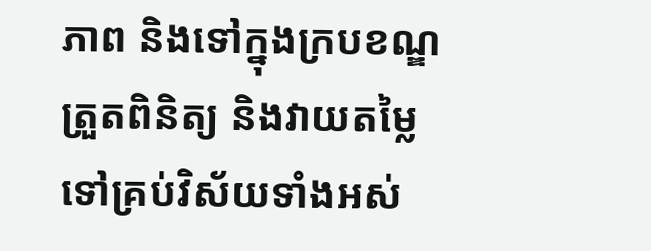ភាព និងទៅក្នុងក្របខណ្ឌ ត្រួតពិនិត្យ និងវាយតម្លៃ ទៅគ្រប់វិស័យទាំងអស់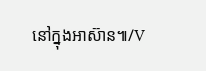នៅក្នុងអាស៊ាន៕/V